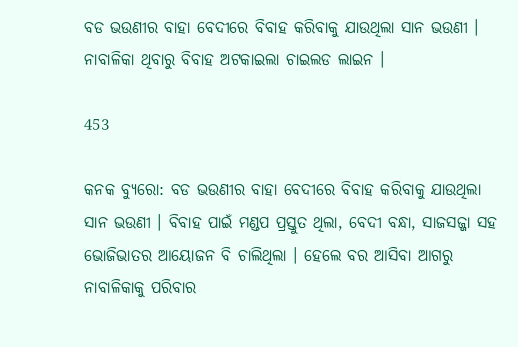ବଡ ଭଉଣୀର ବାହା ବେଦୀରେ ବିବାହ କରିବାକୁ ଯାଉଥିଲା ସାନ ଭଉଣୀ । ନାବାଳିକା ଥିବାରୁ ବିବାହ ଅଟକାଇଲା ଚାଇଲଡ ଲାଇନ ।

453

କନକ ବ୍ୟୁରୋ: ବଡ ଭଉଣୀର ବାହା ବେଦୀରେ ବିବାହ କରିବାକୁ ଯାଉଥିଲା ସାନ ଭଉଣୀ । ବିବାହ ପାଇଁ ମଣ୍ଡପ ପ୍ରସ୍ତୁତ ଥିଲା, ବେଦୀ ବନ୍ଧା, ସାଜସଜ୍ଜା ସହ ଭୋଜିଭାତର ଆୟୋଜନ ବି ଚାଲିଥିଲା । ହେଲେ ବର ଆସିବା ଆଗରୁ ନାବାଳିକାକୁ ପରିବାର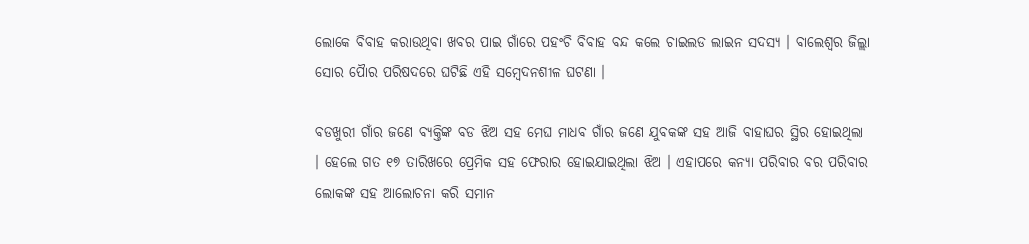ଲୋକେ ବିବାହ କରାଉଥିବା ଖବର ପାଇ ଗାଁରେ ପହଂଚି ବିବାହ ବନ୍ଦ କଲେ ଚାଇଲଡ ଲାଇନ ସଦସ୍ୟ । ବାଲେଶ୍ୱର ଜିଲ୍ଲା ସୋର ପୈାର ପରିଷଦରେ ଘଟିଛି ଏହି ସମ୍ବେଦନଶୀଳ ଘଟଣା ।

ବଡଖୁରୀ ଗାଁର ଜଣେ ବ୍ୟକ୍ତିଙ୍କ ବଡ ଝିଅ ସହ ମେଘ ମାଧବ ଗାଁର ଜଣେ ଯୁବକଙ୍କ ସହ ଆଜି ବାହାଘର ସ୍ଥିର ହୋଇଥିଲା । ହେଲେ ଗତ ୧୭ ତାରିଖରେ ପ୍ରେମିକ ସହ ଫେରାର ହୋଇଯାଇଥିଲା ଝିଅ । ଏହାପରେ କନ୍ୟା ପରିବାର ବର ପରିବାର ଲୋକଙ୍କ ସହ ଆଲୋଚନା କରି ସମାନ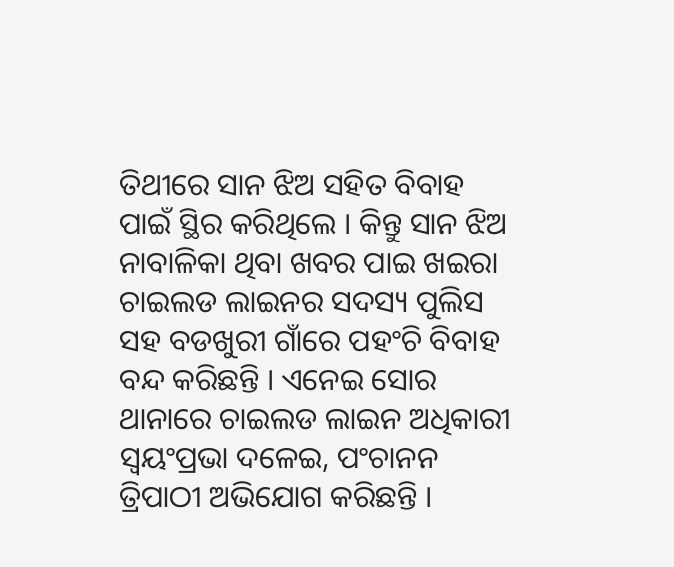ତିଥୀରେ ସାନ ଝିଅ ସହିତ ବିବାହ ପାଇଁ ସ୍ଥିର କରିଥିଲେ । କିନ୍ତୁ ସାନ ଝିଅ ନାବାଳିକା ଥିବା ଖବର ପାଇ ଖଇରା ଚାଇଲଡ ଲାଇନର ସଦସ୍ୟ ପୁଲିସ ସହ ବଡଖୁରୀ ଗାଁରେ ପହଂଚି ବିବାହ ବନ୍ଦ କରିଛନ୍ତି । ଏନେଇ ସୋର ଥାନାରେ ଚାଇଲଡ ଲାଇନ ଅଧିକାରୀ ସ୍ୱୟଂପ୍ରଭା ଦଳେଇ, ପଂଚାନନ ତ୍ରିପାଠୀ ଅଭିଯୋଗ କରିଛନ୍ତି ।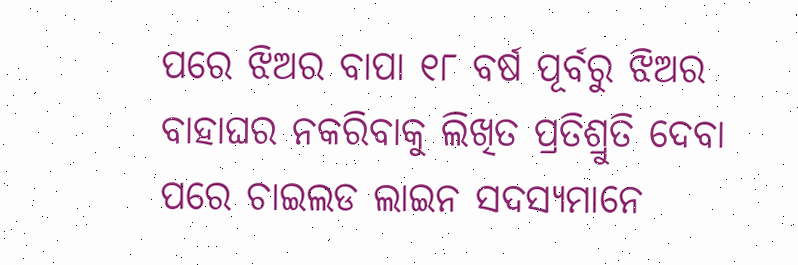ପରେ ଝିଅର ବାପା ୧୮ ବର୍ଷ ପୂର୍ବରୁ ଝିଅର ବାହାଘର ନକରିବାକୁ ଲିଖିତ ପ୍ରତିଶ୍ରୁତି ଦେବା ପରେ ଚାଇଲଡ ଲାଇନ ସଦସ୍ୟମାନେ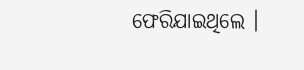ଫେରିଯାଇଥିଲେ ।